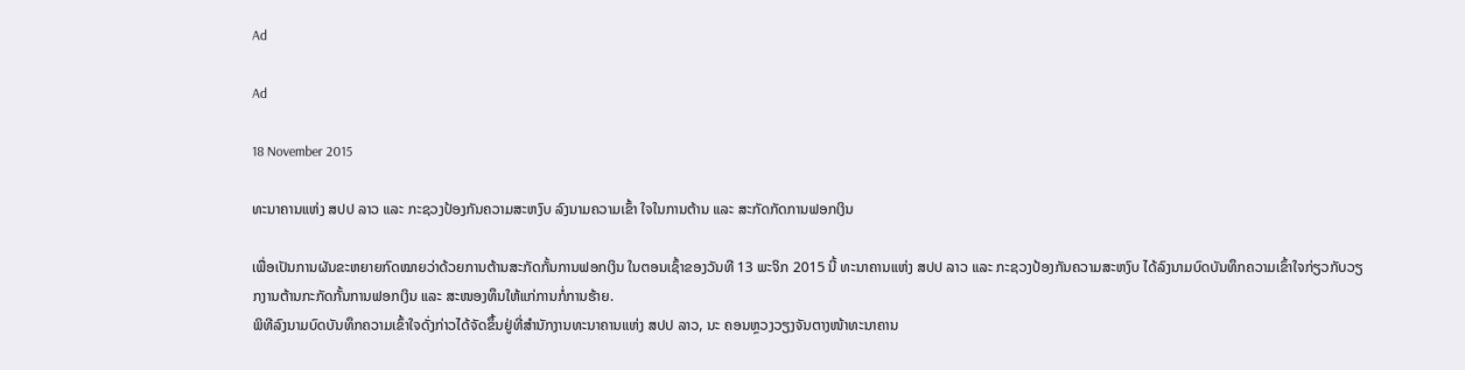Ad

Ad

18 November 2015

ທະນາຄານແຫ່ງ ສປປ ລາວ ແລະ ກະຊວງປ້ອງກັນຄວາມສະຫງົບ ລົງນາມຄວາມເຂົ້າ ໃຈໃນການຕ້ານ ແລະ ສະກັດກັດການຟອກເງິນ

ເພື່ອເປັນການຜັນຂະຫຍາຍກົດໝາຍວ່າດ້ວຍການຕ້ານສະກັດກັ້ນການຟອກເງິນ ໃນຕອນເຊົ້າຂອງວັນທີ 13 ພະຈິກ 2015 ນີ້ ທະນາຄານແຫ່ງ ສປປ ລາວ ແລະ ກະຊວງປ້ອງກັນຄວາມສະຫງົບ ໄດ້ລົງນາມບົດບັນທຶກຄວາມເຂົ້າໃຈກ່ຽວກັບວຽກງານຕ້ານກະກັດກັ້ນການຟອກເງິນ ແລະ ສະໜອງທຶນໃຫ້ແກ່ການກໍ່ການຮ້າຍ.
ພິທີລົງນາມບົດບັນທຶກຄວາມເຂົ້າໃຈດັ່ງກ່າວໄດ້ຈັດຂຶ້ນຢູ່ທີ່ສໍານັກງານທະນາຄານແຫ່ງ ສປປ ລາວ, ນະ ຄອນຫຼວງວຽງຈັນຕາງໜ້າທະນາຄານ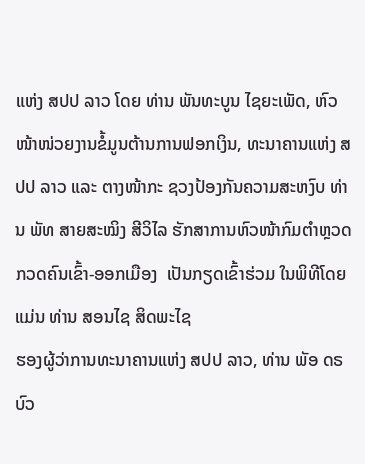ແຫ່ງ ສປປ ລາວ ໂດຍ ທ່ານ ພັນທະບູນ ໄຊຍະເພັດ, ຫົວໜ້າໜ່ວຍງານຂໍ້ມູນຕ້ານການຟອກເງິນ, ທະນາຄານແຫ່ງ ສປປ ລາວ ແລະ ຕາງໜ້າກະ ຊວງປ້ອງກັນຄວາມສະຫງົບ ທ່ານ ພັທ ສາຍສະໝິງ ສີວິໄລ ຮັກສາການຫົວໜ້າກົມຕໍາຫຼວດກວດຄົນເຂົ້າ-ອອກເມືອງ  ເປັນກຽດເຂົ້າຮ່ວມ ໃນພິທີໂດຍແມ່ນ ທ່ານ ສອນໄຊ ສິດພະໄຊ
ຮອງຜູ້ວ່າການທະນາຄານແຫ່ງ ສປປ ລາວ, ທ່ານ ພັອ ດຣ ບົວ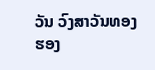ວັນ ວົງສາວັນທອງ ຮອງ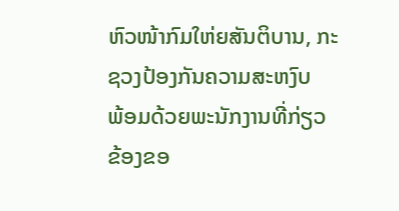ຫົວໜ້າກົມໃຫ່ຍສັນຕິບານ, ກະຊວງປ້ອງກັນຄວາມສະຫງົບ  ພ້ອມດ້ວຍພະນັກງານທີ່ກ່ຽວຂ້ອງຂອ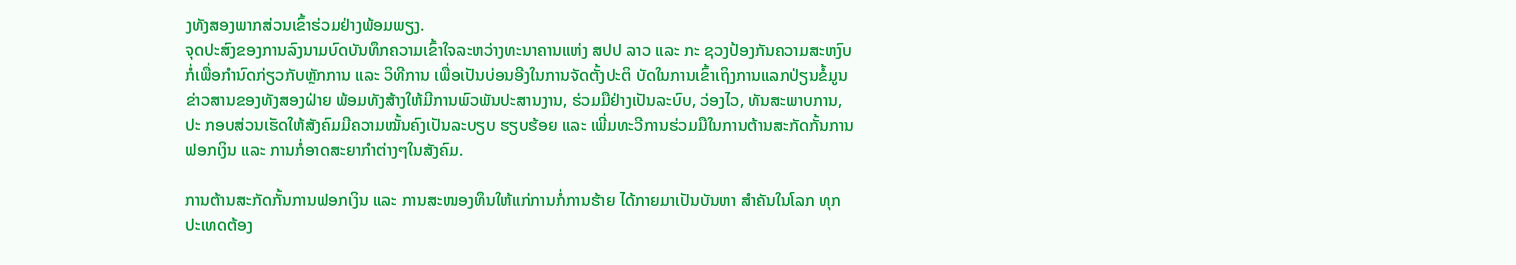ງທັງສອງພາກສ່ວນເຂົ້າຮ່ວມຢ່າງພ້ອມພຽງ.
ຈຸດປະສົງຂອງການລົງນາມບົດບັນທຶກຄວາມເຂົ້າໃຈລະຫວ່າງທະນາຄານແຫ່ງ ສປປ ລາວ ແລະ ກະ ຊວງປ້ອງກັນຄວາມສະຫງົບ  ກໍ່ເພື່ອກໍານົດກ່ຽວກັບຫຼັກການ ແລະ ວິທີການ ເພື່ອເປັນບ່ອນອີງໃນການຈັດຕັ້ງປະຕິ ບັດໃນການເຂົ້າເຖິງການແລກປ່ຽນຂໍ້ມູນຂ່າວສານຂອງທັງສອງຝ່າຍ ພ້ອມທັງສ້າງໃຫ້ມີການພົວພັນປະສານງານ, ຮ່ວມມືຢ່າງເປັນລະບົບ, ວ່ອງໄວ, ທັນສະພາບການ, ປະ ກອບສ່ວນເຮັດໃຫ້ສັງຄົມມີຄວາມໝັ້ນຄົງເປັນລະບຽບ ຮຽບຮ້ອຍ ແລະ ເພີ່ມທະວີການຮ່ວມມືໃນການຕ້ານສະກັດກັ້ນການຟອກເງິນ ແລະ ການກໍ່ອາດສະຍາກໍາຕ່າງໆໃນສັງຄົມ.

ການຕ້ານສະກັດກັ້ນການຟອກເງິນ ແລະ ການສະໜອງທຶນໃຫ້ແກ່ການກໍ່ການຮ້າຍ ໄດ້ກາຍມາເປັນບັນຫາ ສໍາຄັນໃນໂລກ ທຸກປະເທດຕ້ອງ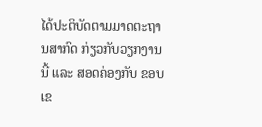ໄດ້ປະຕິບັດຕາມມາດຕະຖານສາກົດ ກ່ຽວກັບວຽກງານນີ້ ແລະ ສອດຄ່ອງກັບ ຂອບເຂ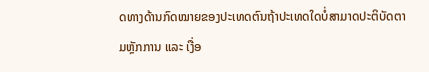ດທາງດ້ານກົດໝາຍຂອງປະເທດຕົນຖ້າປະເທດໃດບໍ່ສາມາດປະຕິບັດຕາມຫຼັກການ ແລະ ເງື່ອ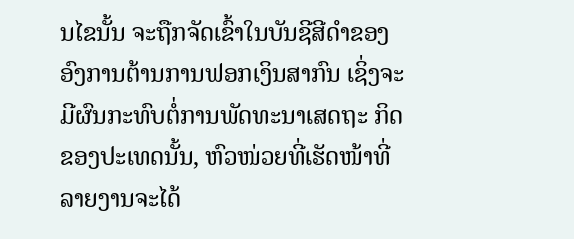ນໄຂນັ້ນ ຈະຖືກຈັດເຂົ້າໃນບັນຊີສີດໍາຂອງອົງການຕ້ານການຟອກເງິນສາກົນ ເຊິ່ງຈະມີຜົນກະທົບຕໍ່ການພັດທະນາເສດຖະ ກິດຂອງປະເທດນັ້ນ, ຫົວໜ່ວຍທີ່ເຮັດໜ້າທີ່ລາຍງານຈະໄດ້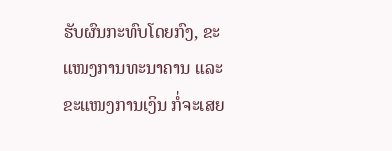ຮັບຜົນກະທົບໂດຍກົງ, ຂະແໜງການທະນາຄານ ແລະ ຂະແໜງການເງິນ ກໍ່ຈະເສຍ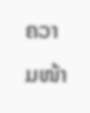ຄວາມໜ້າ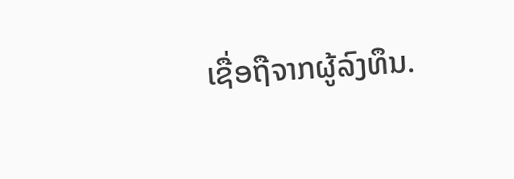ເຊື່ອຖືຈາກຜູ້ລົງທຶນ.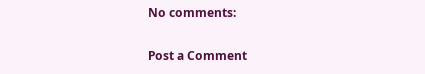No comments:

Post a Comment